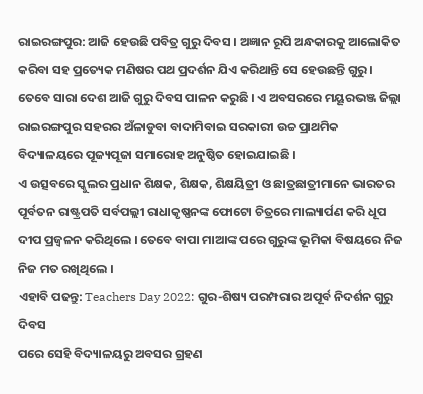ରାଇରଙ୍ଗପୁର: ଆଜି ହେଉଛି ପବିତ୍ର ଗୁରୁ ଦିବସ । ଅଜ୍ଞାନ ରୂପି ଅନ୍ଧକାରକୁ ଆଲୋକିତ କରିବା ସହ ପ୍ରତ୍ୟେକ ମଣିଷର ପଥ ପ୍ରଦର୍ଶନ ଯିଏ କରିଥାନ୍ତି ସେ ହେଉଛନ୍ତି ଗୁରୁ । ତେବେ ସାରା ଦେଶ ଆଜି ଗୁରୁ ଦିବସ ପାଳନ କରୁଛି । ଏ ଅବସରରେ ମୟୂରଭଞ୍ଜ ଜିଲ୍ଲା ରାଇରଙ୍ଗପୁର ସହରର ଅଁଳାଡୁବା ବାଦାମିବାଇ ସରକାରୀ ଉଚ୍ଚ ପ୍ରାଥମିକ ବିଦ୍ୟାଳୟରେ ପୂଜ୍ୟପୂଜା ସମାରୋହ ଅନୁଷ୍ଠିତ ହୋଇଯାଇଛି ।
ଏ ଉତ୍ସବରେ ସ୍କୁଲର ପ୍ରଧାନ ଶିକ୍ଷକ, ଶିକ୍ଷକ, ଶିକ୍ଷୟିତ୍ରୀ ଓ ଛାତ୍ରଛାତ୍ରୀମାନେ ଭାରତର ପୂର୍ବତନ ରାଷ୍ଟ୍ରପତି ସର୍ବପଲ୍ଲୀ ରାଧାକୃଷ୍ଣନଙ୍କ ଫୋଟୋ ଚିତ୍ରରେ ମାଲ୍ୟାର୍ପଣ କରି ଧୂପ ଦୀପ ପ୍ରଜ୍ବଳନ କରିଥିଲେ । ତେବେ ବାପା ମାଆଙ୍କ ପରେ ଗୁରୁଙ୍କ ଭୂମିକା ବିଷୟରେ ନିଜ ନିଜ ମତ ରଖିଥିଲେ ।
ଏହାବି ପଢନ୍ତୁ: Teachers Day 2022: ଗୁର-ଶିଷ୍ୟ ପରମ୍ପରାର ଅପୂର୍ବ ନିଦର୍ଶନ ଗୁରୁ ଦିବସ
ପରେ ସେହି ବିଦ୍ୟାଳୟରୁ ଅବସର ଗ୍ରହଣ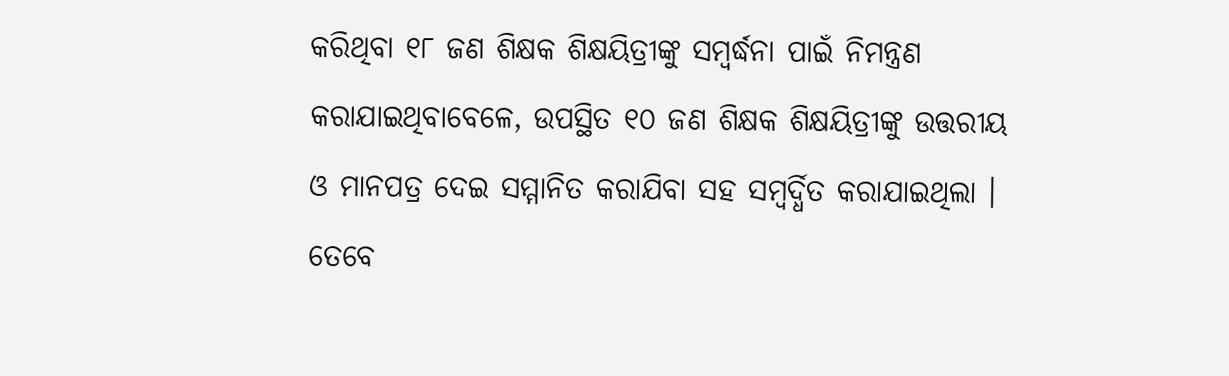କରିଥିବା ୧୮ ଜଣ ଶିକ୍ଷକ ଶିକ୍ଷୟିତ୍ରୀଙ୍କୁ ସମ୍ବର୍ଦ୍ଧନା ପାଇଁ ନିମନ୍ତ୍ରଣ କରାଯାଇଥିବାବେଳେ, ଉପସ୍ଥିତ ୧୦ ଜଣ ଶିକ୍ଷକ ଶିକ୍ଷୟିତ୍ରୀଙ୍କୁ ଉତ୍ତରୀୟ ଓ ମାନପତ୍ର ଦେଇ ସମ୍ମାନିତ କରାଯିବା ସହ ସମ୍ବର୍ଦ୍ଧିତ କରାଯାଇଥିଲା । ତେବେ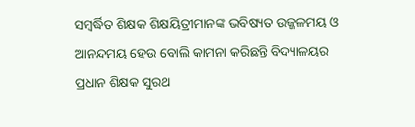ସମ୍ବର୍ଦ୍ଧିତ ଶିକ୍ଷକ ଶିକ୍ଷୟିତ୍ରୀମାନଙ୍କ ଭବିଷ୍ୟତ ଉଜ୍ଜଳମୟ ଓ ଆନନ୍ଦମୟ ହେଉ ବୋଲି କାମନା କରିଛନ୍ତି ବିଦ୍ୟାଳୟର ପ୍ରଧାନ ଶିକ୍ଷକ ସୁରଥ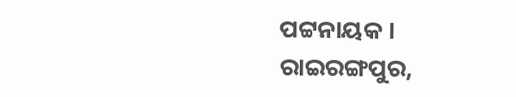ପଟ୍ଟନାୟକ ।
ରାଇରଙ୍ଗପୁର,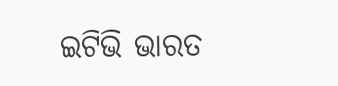ଇଟିଭି ଭାରତ